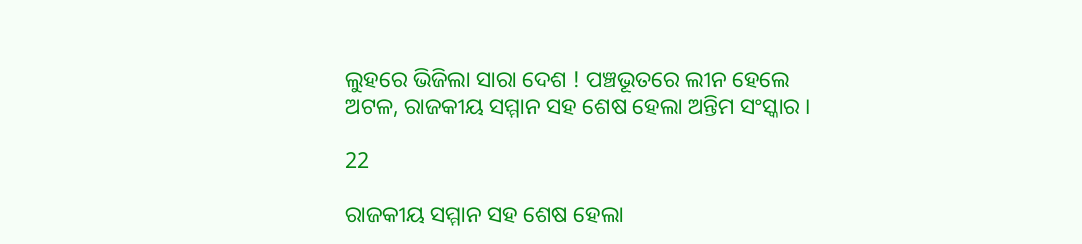ଲୁହରେ ଭିଜିଲା ସାରା ଦେଶ ! ପଞ୍ଚଭୂତରେ ଲୀନ ହେଲେ ଅଟଳ, ରାଜକୀୟ ସମ୍ମାନ ସହ ଶେଷ ହେଲା ଅନ୍ତିମ ସଂସ୍କାର ।

22

ରାଜକୀୟ ସମ୍ମାନ ସହ ଶେଷ ହେଲା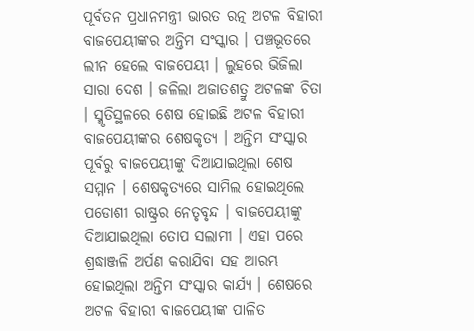ପୂର୍ବତନ ପ୍ରଧାନମନ୍ତ୍ରୀ ଭାରତ ରତ୍ନ ଅଟଳ ବିହାରୀ ବାଜପେୟୀଙ୍କର ଅନ୍ତିମ ସଂସ୍କାର । ପଞ୍ଚଭୂତରେ ଲୀନ ହେଲେ ବାଜପେୟୀ । ଲୁହରେ ଭିଜିଲା ସାରା ଦେଶ । ଜଳିଲା ଅଜାତଶତ୍ରୁ ଅଟଳଙ୍କ ଚିତା । ସ୍ମୃତିସ୍ଥଳରେ ଶେଷ ହୋଇଛି ଅଟଳ ବିହାରୀ ବାଜପେୟୀଙ୍କର ଶେଷକୃତ୍ୟ । ଅନ୍ତିମ ସଂସ୍କାର ପୂର୍ବରୁ ବାଜପେୟୀଙ୍କୁ ଦିଆଯାଇଥିଲା ଶେଷ ସମ୍ମାନ । ଶେଷକୃତ୍ୟରେ ସାମିଲ ହୋଇଥିଲେ ପଡୋଶୀ ରାଷ୍ଟ୍ରର ନେତୃବୃନ୍ଦ । ବାଜପେୟୀଙ୍କୁ ଦିଆଯାଇଥିଲା ତୋପ ସଲାମୀ । ଏହା ପରେ ଶ୍ରଦ୍ଧାଞ୍ଜଳି ଅର୍ପଣ କରାଯିବା ସହ ଆରମ୍ଭ ହୋଇଥିଲା ଅନ୍ତିମ ସଂସ୍କାର କାର୍ଯ୍ୟ । ଶେଷରେ ଅଟଳ ବିହାରୀ ବାଜପେୟୀଙ୍କ ପାଳିତ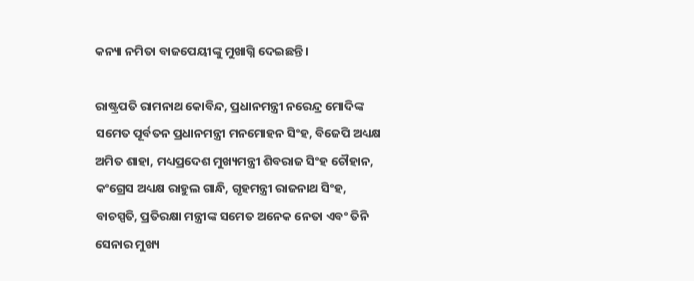କନ୍ୟା ନମିତା ବାଜପେୟୀଙ୍କୁ ମୁଖାଗ୍ନି ଦେଇଛନ୍ତି ।

ରାଷ୍ଟ୍ରପତି ରାମନାଥ କୋବିନ୍ଦ, ପ୍ରଧାନମନ୍ତ୍ରୀ ନରେନ୍ଦ୍ର ମୋଦିଙ୍କ ସମେତ ପୂର୍ବତନ ପ୍ରଧାନମନ୍ତ୍ରୀ ମନମୋହନ ସିଂହ, ବିଜେପି ଅଧ୍ୟକ୍ଷ ଅମିତ ଶାହା, ମଧ୍ୟପ୍ରଦେଶ ମୁଖ୍ୟମନ୍ତ୍ରୀ ଶିବରାଜ ସିଂହ ଚୌହାନ, କଂଗ୍ରେସ ଅଧ୍ୟକ୍ଷ ରାହୁଲ ଗାନ୍ଧି, ଗୃହମନ୍ତ୍ରୀ ରାଜନାଥ ସିଂହ, ବାଚସ୍ପତି, ପ୍ରତିରକ୍ଷା ମନ୍ତ୍ରୀଙ୍କ ସମେତ ଅନେକ ନେତା ଏବଂ ତିନି ସେନାର ମୁଖ୍ୟ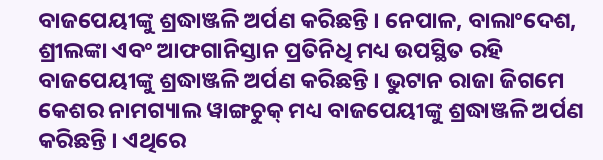ବାଜପେୟୀଙ୍କୁ ଶ୍ରଦ୍ଧାଞ୍ଜଳି ଅର୍ପଣ କରିଛନ୍ତି । ନେପାଳ, ବାଲାଂଦେଶ, ଶ୍ରୀଲଙ୍କା ଏବଂ ଆଫଗାନିସ୍ତାନ ପ୍ରତିନିଧି ମଧ୍ୟ ଉପସ୍ଥିତ ରହି ବାଜପେୟୀଙ୍କୁ ଶ୍ରଦ୍ଧାଞ୍ଜଳି ଅର୍ପଣ କରିଛନ୍ତି । ଭୁଟାନ ରାଜା ଜିଗମେ କେଶର ନାମଗ୍ୟାଲ ୱାଙ୍ଗଚୁକ୍ ମଧ୍ୟ ବାଜପେୟୀଙ୍କୁ ଶ୍ରଦ୍ଧାଞ୍ଜଳି ଅର୍ପଣ କରିଛନ୍ତି । ଏଥିରେ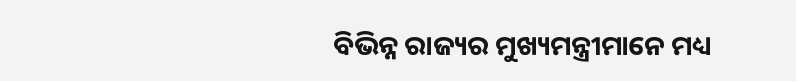ବିଭିନ୍ନ ରାଜ୍ୟର ମୁଖ୍ୟମନ୍ତ୍ରୀମାନେ ମଧ୍ୟ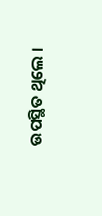ଉପସ୍ଥିତ ଥିଲେ ।